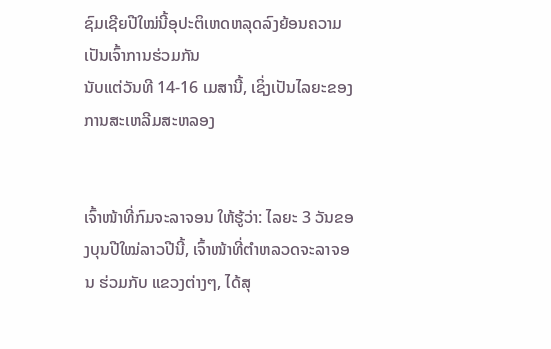ຊົມເຊີຍປີໃໝ່ນີ້ອຸປະຕິເຫດຫລຸດລົງຍ້ອນຄວາມເປັນເຈົ້າການຮ່ວມກັນ
ນັບແຕ່ວັນທີ 14-16 ເມສານີ້, ເຊິ່ງເປັນໄລຍະຂອງການສະເຫລີມສະຫລອງ


ເຈົ້າໜ້າທີ່ກົມຈະລາຈອນ ໃຫ້ຮູ້ວ່າ: ໄລຍະ 3 ວັນຂອງບຸນປີໃໝ່ລາວປີນີ້, ເຈົ້າໜ້າທີ່ຕຳຫລວດຈະລາຈອນ ຮ່ວມກັບ ແຂວງຕ່າງໆ, ໄດ້ສຸ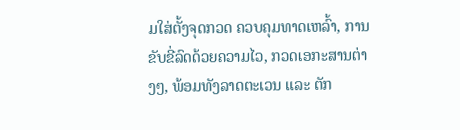ມໃສ່ຕັ້ງຈຸດກວດ ຄວບຄຸມທາດເຫລົ້າ, ການຂັບຂີ່ລົດດ້ວຍຄວາມໄວ, ກວດເອກະສານຕ່າງໆ, ພ້ອມທັງລາດຕະເວນ ແລະ ຕັກ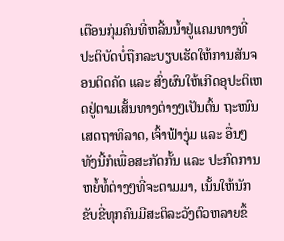ເຕືອນກຸ່ມຄົນທີ່ຫລີ້ນນ້ຳຢູ່ແຄມທາງທີ່ປະຕິບັດບໍ່ຖືກລະບຽບເຮັດໃຫ້ການສັນຈອນຕິດຄັດ ແລະ ສົ່ງຜົນໃຫ້ເກີດອຸປະຕິເຫດຢູ່ຕາມເສັ້ນທາງຕ່າງໆເປັນຕົ້ນ ຖະໜົນເສດຖາທິລາດ, ເຈົ້າຟ້າງຸ່ມ ແລະ ອື່ນໆ ທັງນີ້ກໍເພື່ອສະກັດກັ້ນ ແລະ ປະກົດການຫຍໍ້ທໍ້ຕ່າງໆທີ່ຈະຕາມມາ, ເນັ້ນໃຫ້ນັກຂັບຂີ່ທຸກຄົນມີສະຕິລະວັງຕົວຫລາຍຂຶ້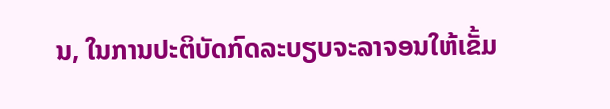ນ, ໃນການປະຕິບັດກົດລະບຽບຈະລາຈອນໃຫ້ເຂັ້ມ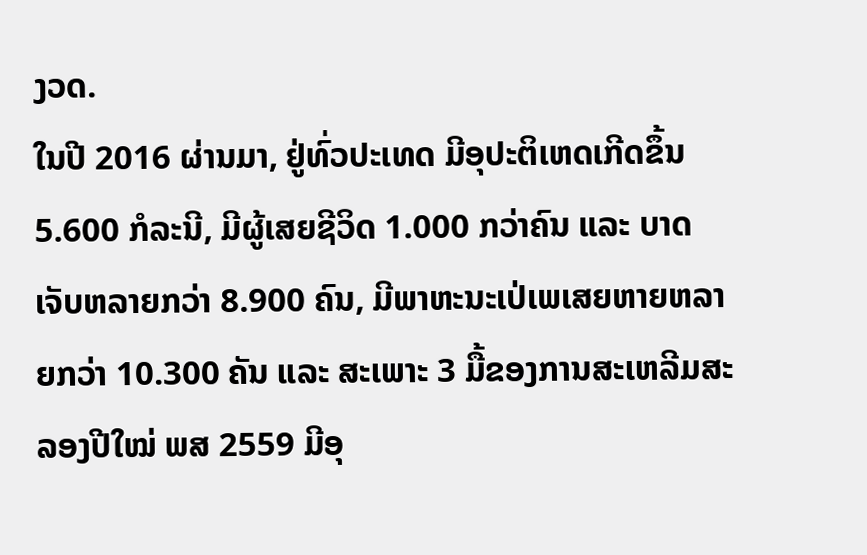ງວດ.
ໃນປີ 2016 ຜ່ານມາ, ຢູ່ທົ່ວປະເທດ ມີອຸປະຕິເຫດເກີດຂຶ້ນ 5.600 ກໍລະນີ, ມີຜູ້ເສຍຊີວິດ 1.000 ກວ່າຄົນ ແລະ ບາດເຈັບຫລາຍກວ່າ 8.900 ຄົນ, ມີພາຫະນະເປ່ເພເສຍຫາຍຫລາຍກວ່າ 10.300 ຄັນ ແລະ ສະເພາະ 3 ມື້ຂອງການສະເຫລີມສະລອງປີໃໝ່ ພສ 2559 ມີອຸ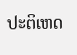ປະຕິເຫດ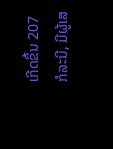ເກີດຂຶ້ນ 207 ກໍລະນີ, ມີຜູ້ເສ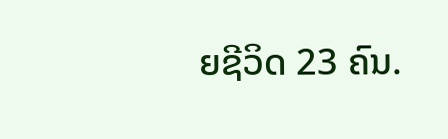ຍຊີວິດ 23 ຄົນ.